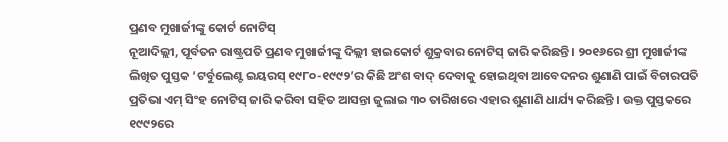ପ୍ରଣବ ମୁଖାର୍ଜୀଙ୍କୁ କୋର୍ଟ ନୋଟିସ୍
ନୂଆଦିଲ୍ଲୀ, ପୂର୍ବତନ ରାଷ୍ଟ୍ରପତି ପ୍ରଣବ ମୁଖାର୍ଜୀଙ୍କୁ ଦିଲ୍ଲୀ ହାଇକୋର୍ଟ ଶୁକ୍ରବାର ନୋଟିସ୍ ଜାରି କରିଛନ୍ତି । ୨୦୧୬ରେ ଶ୍ରୀ ମୁଖାର୍ଜୀଙ୍କ ଲିଖିତ ପୁସ୍ତକ ‘ଟର୍ବୁଲେଣ୍ଟ ଇୟରସ୍ ୧୯୮୦-୧୯୯୨’ର କିଛି ଅଂଶ ବାଦ୍ ଦେବାକୁ ହୋଇଥିବା ଆବେଦନର ଶୁଣାଣି ପାଇଁ ବିଚାରପତି ପ୍ରତିଭା ଏମ୍ ସିଂହ ନୋଟିସ୍ ଜାରି କରିବା ସହିତ ଆସନ୍ତା ଜୁଲାଇ ୩୦ ତାରିଖରେ ଏହାର ଶୁଣାଣି ଧାର୍ଯ୍ୟ କରିଛନ୍ତି । ଉକ୍ତ ପୁସ୍ତକରେ ୧୯୯୨ରେ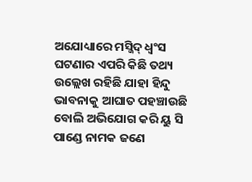ଅଯୋଧ୍ୟାରେ ମସ୍ଜିଦ୍ ଧ୍ୱଂସ ଘଟଣାର ଏପରି କିଛି ତଥ୍ୟ ଉଲ୍ଲେଖ ରହିଛି ଯାହା ହିନ୍ଦୁ ଭାବନାକୁ ଆଘାତ ପହଞ୍ଚାଉଛି ବୋଲି ଅଭିଯୋଗ କରି ୟୁ ସି ପାଣ୍ଡେ ନାମକ ଜଣେ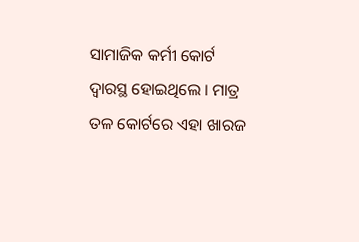ସାମାଜିକ କର୍ମୀ କୋର୍ଟ ଦ୍ୱାରସ୍ଥ ହୋଇଥିଲେ । ମାତ୍ର ତଳ କୋର୍ଟରେ ଏହା ଖାରଜ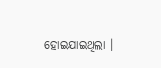ହୋଇଯାଇଥିଲା ।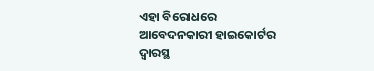ଏହା ବିରୋଧରେ ଆବେଦନକାରୀ ହାଇକୋର୍ଟର ଦ୍ୱାରସ୍ଥ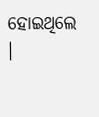ହୋଇଥିଲେ ।